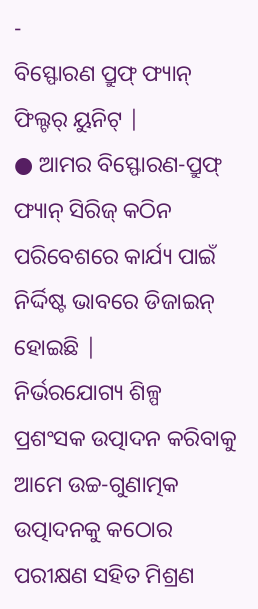-
ବିସ୍ଫୋରଣ ପ୍ରୁଫ୍ ଫ୍ୟାନ୍ ଫିଲ୍ଟର୍ ୟୁନିଟ୍ |
● ଆମର ବିସ୍ଫୋରଣ-ପ୍ରୁଫ୍ ଫ୍ୟାନ୍ ସିରିଜ୍ କଠିନ ପରିବେଶରେ କାର୍ଯ୍ୟ ପାଇଁ ନିର୍ଦ୍ଦିଷ୍ଟ ଭାବରେ ଡିଜାଇନ୍ ହୋଇଛି |
ନିର୍ଭରଯୋଗ୍ୟ ଶିଳ୍ପ ପ୍ରଶଂସକ ଉତ୍ପାଦନ କରିବାକୁ ଆମେ ଉଚ୍ଚ-ଗୁଣାତ୍ମକ ଉତ୍ପାଦନକୁ କଠୋର ପରୀକ୍ଷଣ ସହିତ ମିଶ୍ରଣ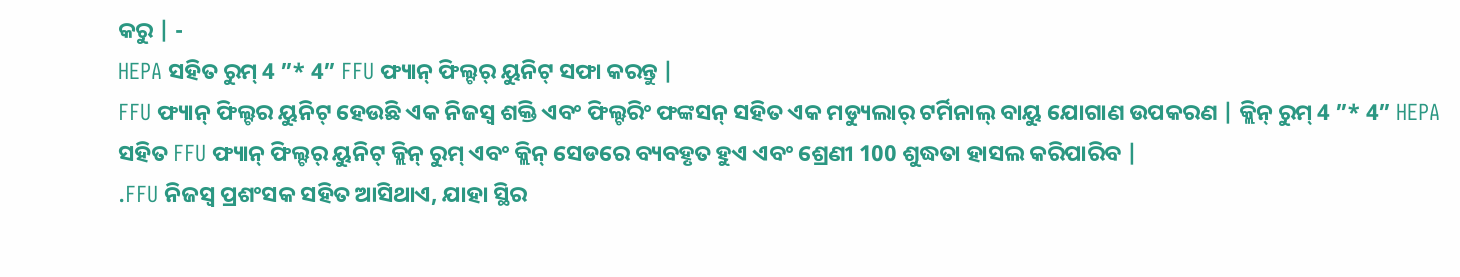କରୁ | -
HEPA ସହିତ ରୁମ୍ 4 ”* 4” FFU ଫ୍ୟାନ୍ ଫିଲ୍ଟର୍ ୟୁନିଟ୍ ସଫା କରନ୍ତୁ |
FFU ଫ୍ୟାନ୍ ଫିଲ୍ଟର ୟୁନିଟ୍ ହେଉଛି ଏକ ନିଜସ୍ୱ ଶକ୍ତି ଏବଂ ଫିଲ୍ଟରିଂ ଫଙ୍କସନ୍ ସହିତ ଏକ ମଡ୍ୟୁଲାର୍ ଟର୍ମିନାଲ୍ ବାୟୁ ଯୋଗାଣ ଉପକରଣ | କ୍ଲିନ୍ ରୁମ୍ 4 ”* 4” HEPA ସହିତ FFU ଫ୍ୟାନ୍ ଫିଲ୍ଟର୍ ୟୁନିଟ୍ କ୍ଲିନ୍ ରୁମ୍ ଏବଂ କ୍ଲିନ୍ ସେଡରେ ବ୍ୟବହୃତ ହୁଏ ଏବଂ ଶ୍ରେଣୀ 100 ଶୁଦ୍ଧତା ହାସଲ କରିପାରିବ |
.FFU ନିଜସ୍ୱ ପ୍ରଶଂସକ ସହିତ ଆସିଥାଏ, ଯାହା ସ୍ଥିର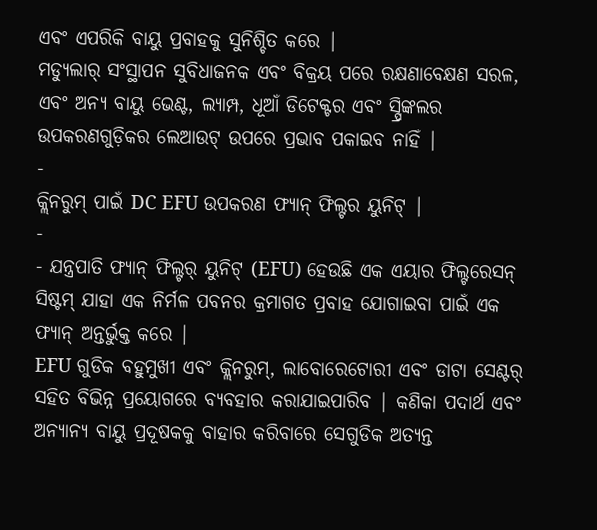ଏବଂ ଏପରିକି ବାୟୁ ପ୍ରବାହକୁ ସୁନିଶ୍ଚିତ କରେ |
ମଡ୍ୟୁଲାର୍ ସଂସ୍ଥାପନ ସୁବିଧାଜନକ ଏବଂ ବିକ୍ରୟ ପରେ ରକ୍ଷଣାବେକ୍ଷଣ ସରଳ, ଏବଂ ଅନ୍ୟ ବାୟୁ ଭେଣ୍ଟ, ଲ୍ୟାମ୍ପ, ଧୂଆଁ ଡିଟେକ୍ଟର ଏବଂ ସ୍ପ୍ରିଙ୍କଲର ଉପକରଣଗୁଡ଼ିକର ଲେଆଉଟ୍ ଉପରେ ପ୍ରଭାବ ପକାଇବ ନାହିଁ |
-
କ୍ଲିନରୁମ୍ ପାଇଁ DC EFU ଉପକରଣ ଫ୍ୟାନ୍ ଫିଲ୍ଟର ୟୁନିଟ୍ |
-
- ଯନ୍ତ୍ରପାତି ଫ୍ୟାନ୍ ଫିଲ୍ଟର୍ ୟୁନିଟ୍ (EFU) ହେଉଛି ଏକ ଏୟାର ଫିଲ୍ଟରେସନ୍ ସିଷ୍ଟମ୍ ଯାହା ଏକ ନିର୍ମଳ ପବନର କ୍ରମାଗତ ପ୍ରବାହ ଯୋଗାଇବା ପାଇଁ ଏକ ଫ୍ୟାନ୍ ଅନ୍ତର୍ଭୁକ୍ତ କରେ |
EFU ଗୁଡିକ ବହୁମୁଖୀ ଏବଂ କ୍ଲିନରୁମ୍, ଲାବୋରେଟୋରୀ ଏବଂ ଡାଟା ସେଣ୍ଟର୍ ସହିତ ବିଭିନ୍ନ ପ୍ରୟୋଗରେ ବ୍ୟବହାର କରାଯାଇପାରିବ | କଣିକା ପଦାର୍ଥ ଏବଂ ଅନ୍ୟାନ୍ୟ ବାୟୁ ପ୍ରଦୂଷକକୁ ବାହାର କରିବାରେ ସେଗୁଡିକ ଅତ୍ୟନ୍ତ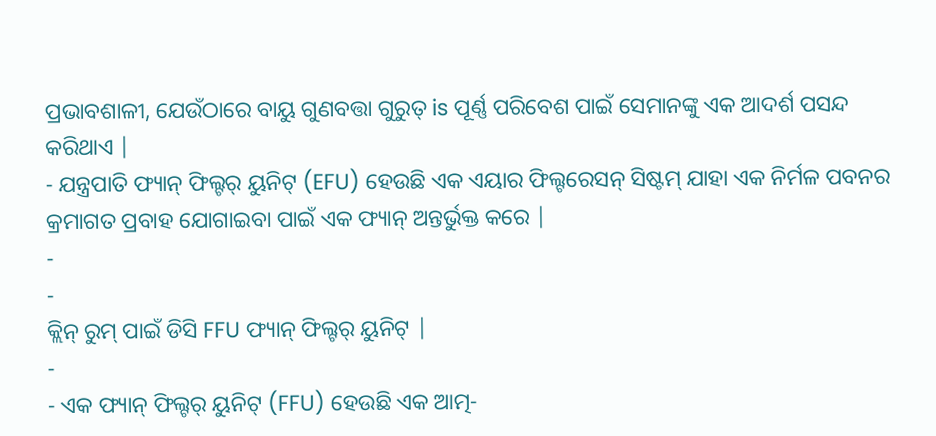ପ୍ରଭାବଶାଳୀ, ଯେଉଁଠାରେ ବାୟୁ ଗୁଣବତ୍ତା ଗୁରୁତ୍ is ପୂର୍ଣ୍ଣ ପରିବେଶ ପାଇଁ ସେମାନଙ୍କୁ ଏକ ଆଦର୍ଶ ପସନ୍ଦ କରିଥାଏ |
- ଯନ୍ତ୍ରପାତି ଫ୍ୟାନ୍ ଫିଲ୍ଟର୍ ୟୁନିଟ୍ (EFU) ହେଉଛି ଏକ ଏୟାର ଫିଲ୍ଟରେସନ୍ ସିଷ୍ଟମ୍ ଯାହା ଏକ ନିର୍ମଳ ପବନର କ୍ରମାଗତ ପ୍ରବାହ ଯୋଗାଇବା ପାଇଁ ଏକ ଫ୍ୟାନ୍ ଅନ୍ତର୍ଭୁକ୍ତ କରେ |
-
-
କ୍ଲିନ୍ ରୁମ୍ ପାଇଁ ଡିସି FFU ଫ୍ୟାନ୍ ଫିଲ୍ଟର୍ ୟୁନିଟ୍ |
-
- ଏକ ଫ୍ୟାନ୍ ଫିଲ୍ଟର୍ ୟୁନିଟ୍ (FFU) ହେଉଛି ଏକ ଆତ୍ମ-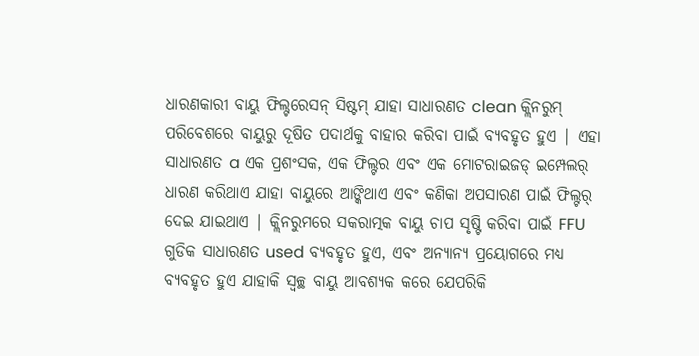ଧାରଣକାରୀ ବାୟୁ ଫିଲ୍ଟରେସନ୍ ସିଷ୍ଟମ୍ ଯାହା ସାଧାରଣତ clean କ୍ଲିନରୁମ୍ ପରିବେଶରେ ବାୟୁରୁ ଦୂଷିତ ପଦାର୍ଥକୁ ବାହାର କରିବା ପାଇଁ ବ୍ୟବହୃତ ହୁଏ | ଏହା ସାଧାରଣତ a ଏକ ପ୍ରଶଂସକ, ଏକ ଫିଲ୍ଟର ଏବଂ ଏକ ମୋଟରାଇଜଡ୍ ଇମ୍ପେଲର୍ ଧାରଣ କରିଥାଏ ଯାହା ବାୟୁରେ ଆଙ୍କିଥାଏ ଏବଂ କଣିକା ଅପସାରଣ ପାଇଁ ଫିଲ୍ଟର୍ ଦେଇ ଯାଇଥାଏ | କ୍ଲିନରୁମରେ ସକରାତ୍ମକ ବାୟୁ ଚାପ ସୃଷ୍ଟି କରିବା ପାଇଁ FFU ଗୁଡିକ ସାଧାରଣତ used ବ୍ୟବହୃତ ହୁଏ, ଏବଂ ଅନ୍ୟାନ୍ୟ ପ୍ରୟୋଗରେ ମଧ୍ୟ ବ୍ୟବହୃତ ହୁଏ ଯାହାକି ସ୍ୱଚ୍ଛ ବାୟୁ ଆବଶ୍ୟକ କରେ ଯେପରିକି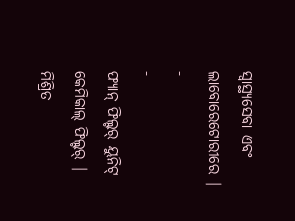ସ୍ୱାସ୍ଥ୍ୟସେବା ଏବଂ ଲାବୋରେଟୋରୀରେ |
-
-
ଫ୍ୟାନ୍ ଫିଲ୍ଟର୍ ୟୁନିଟ୍ କେମିକାଲ୍ ଫିଲ୍ଟର୍ |
ମିଶ୍ରିତ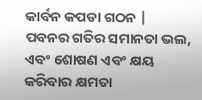କାର୍ବନ କପଡା ଗଠନ |
ପବନର ଗତିର ସମାନତା ଭଲ, ଏବଂ ଶୋଷଣ ଏବଂ କ୍ଷୟ କରିବାର କ୍ଷମତା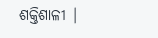ଶକ୍ତିଶାଳୀ |